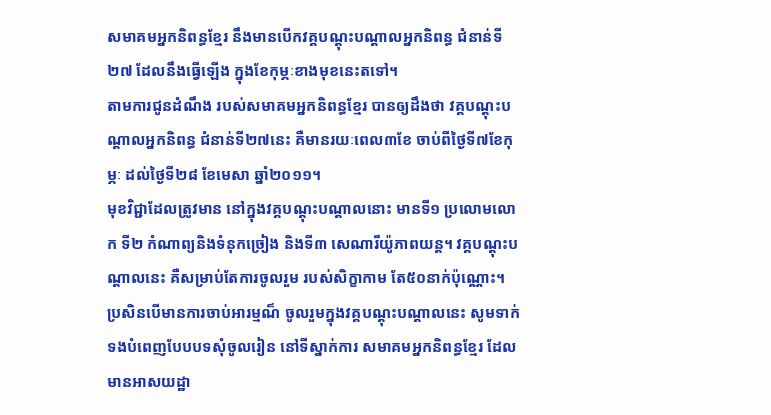សមាគមអ្នកនិពន្ធខ្មែរ នឹងមានបើកវគ្គបណ្តុះបណ្តាលអ្នកនិពន្ធ ជំនាន់ទី២៧ ដែលនឹងធ្វើឡើង ក្នុងខែកុម្ភៈខាងមុខនេះតទៅ។
តាមការជូនដំណឹង របស់សមាគមអ្នកនិពន្ធខ្មែរ បានឲ្យដឹងថា វគ្គបណ្តុះបណ្តាលអ្នកនិពន្ធ ជំនាន់ទី២៧នេះ គឺមានរយៈពេល៣ខែ ចាប់ពីថ្ងៃទី៧ខែកុម្ភៈ ដល់ថ្ងៃទី២៨ ខែមេសា ឆ្នាំ២០១១។
មុខវិជ្ជាដែលត្រូវមាន នៅក្នុងវគ្គបណ្តុះបណ្តាលនោះ មានទី១ ប្រលោមលោក ទី២ កំណាព្យនិងទំនុកច្រៀង និងទី៣ សេណារីយ៉ូភាពយន្ត។ វគ្គបណ្តុះបណ្តាលនេះ គឺសម្រាប់តែការចូលរួម របស់សិក្ខាកាម តែ៥០នាក់ប៉ុណ្ណោះ។
ប្រសិនបើមានការចាប់អារម្មណ៏ ចូលរួមក្នុងវគ្គបណ្តុះបណ្តាលនេះ សូមទាក់ទងបំពេញបែបបទសុំចូលរៀន នៅទីស្នាក់ការ សមាគមអ្នកនិពន្ធខ្មែរ ដែលមានអាសយដ្ឋា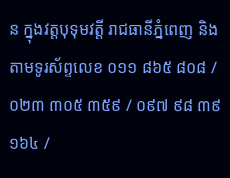ន ក្នុងវត្តបុទុមវត្តី រាជធានីភ្នំពេញ និងតាមទូរស័ព្ទលេខ ០១១ ៨៦៥ ៨០៨ / ០២៣ ៣០៥ ៣៥៩ / ០៩៧ ៩៨ ៣៩ ១៦៤ /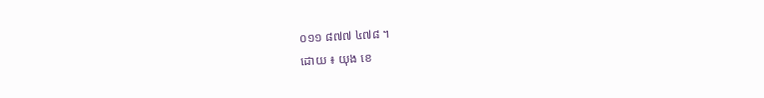០១១ ៨៧៧ ៤៧៨ ។
ដោយ ៖ យុង ខេ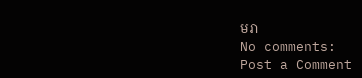មរា
No comments:
Post a Comment